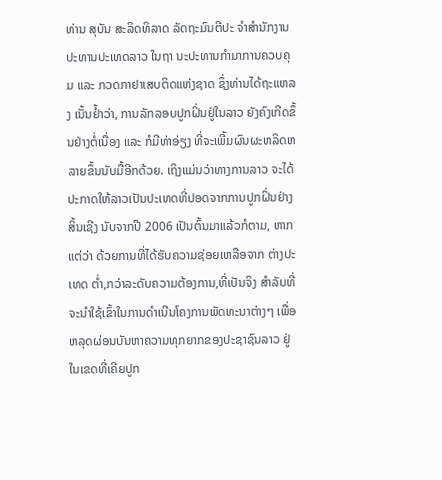ທ່ານ ສຸບັນ ສະລິດທິລາດ ລັດຖະມົນຕີປະ ຈຳສຳນັກງານປະທານປະເທດລາວ ໃນຖາ ນະປະທານກຳມາການຄວບຄຸມ ແລະ ກວດກາຢາເສບຕິດແຫ່ງຊາດ ຊຶ່ງທ່ານໄດ້ຖະແຫລງ ເນັ້ນຢ້ຳວ່າ, ການລັກລອບປູກຝິ່ນຢູ່ໃນລາວ ຍັງຄົງເກີດຂຶ້ນຢ່າງຕໍ່ເນື່ອງ ແລະ ກໍມີທ່າອ່ຽງ ທີ່ຈະເພີ້ມຜົນຜະຫລິດຫລາຍຂຶ້ນນັບມື້ອີກດ້ວຍ. ເຖິງແມ່ນວ່າທາງການລາວ ຈະໄດ້ປະກາດໃຫ້ລາວເປັນປະເທດທີ່ປອດຈາກການປູກຝິ່ນຢ່າງສິ້ນເຊີງ ນັບຈາກປີ 2006 ເປັນຕົ້ນມາແລ້ວກໍຕາມ, ຫາກແຕ່ວ່າ ດ້ວຍການທີ່ໄດ້ຮັບຄວາມຊ່ອຍເຫລືອຈາກ ຕ່າງປະເທດ ຕ່ຳ,ກວ່າລະດັບຄວາມຕ້ອງການ,ທີ່ເປັນຈິງ ສຳລັບທີ່ຈະນຳໃຊ້ເຂົ້າໃນການດຳເນີນໂຄງການພັດທະນາຕ່າງໆ ເພື່ອຫລຸດຜ່ອນບັນຫາຄວາມທຸກຍາກຂອງປະຊາຊົນລາວ ຢູ່ໃນເຂດທີ່ເຄີຍປູກ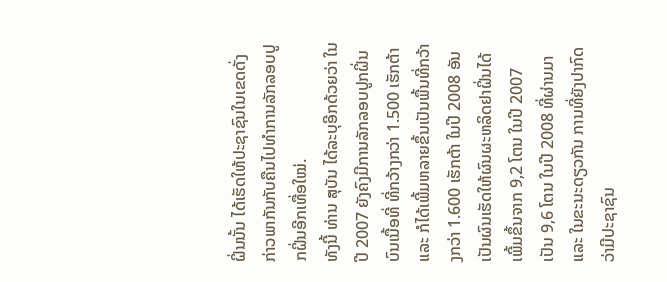ຝິ່ນນັ້ນ ໄດ້ເຮັດໃຫ້ປະຊາຊົນໃນເຂດດັ່ງກ່າວພາກັນກັບຄືນໄປທຳການລັກລອບປູກຝິ່ນອີກເທື່ອໃໝ່.
ທັງນີ້ ທ່ານ ສຸບັນ ໄດ້ລະບຸອີກດ້ວຍວ່າ ໃນປີ 2007 ຍັງຄົງມີການລັກລອບປູກຝິ່ນບົນເນື້ອທີ່ ທີ່ກວ້າງກວ່າ 1.500 ເຮັກຕ້າ ແລະ ກໍໄດ້ເພີ້ມຫລາຍຂຶ້ນເປັນພື້ນທີ່ກວ້າງກວ່າ 1.600 ເຮັກຕ້າ ໃນປີ 2008 ອັນເປັນຜົນເຮັດໃຫ້ຜົນຜະຫລິດຢາຝິ່ນໄດ້ເພີ້ມຂຶ້ນຈາກ 9,2 ໂຕນ ໃນປີ 2007 ເປັນ 9,6 ໂຕນ ໃນປີ 2008 ທີ່ຜ່ານມາ ແລະ ໃນຂະນະດຽວກັນ ການທີ່ຍັງປາກົດວ່າມີປະຊາຊົນ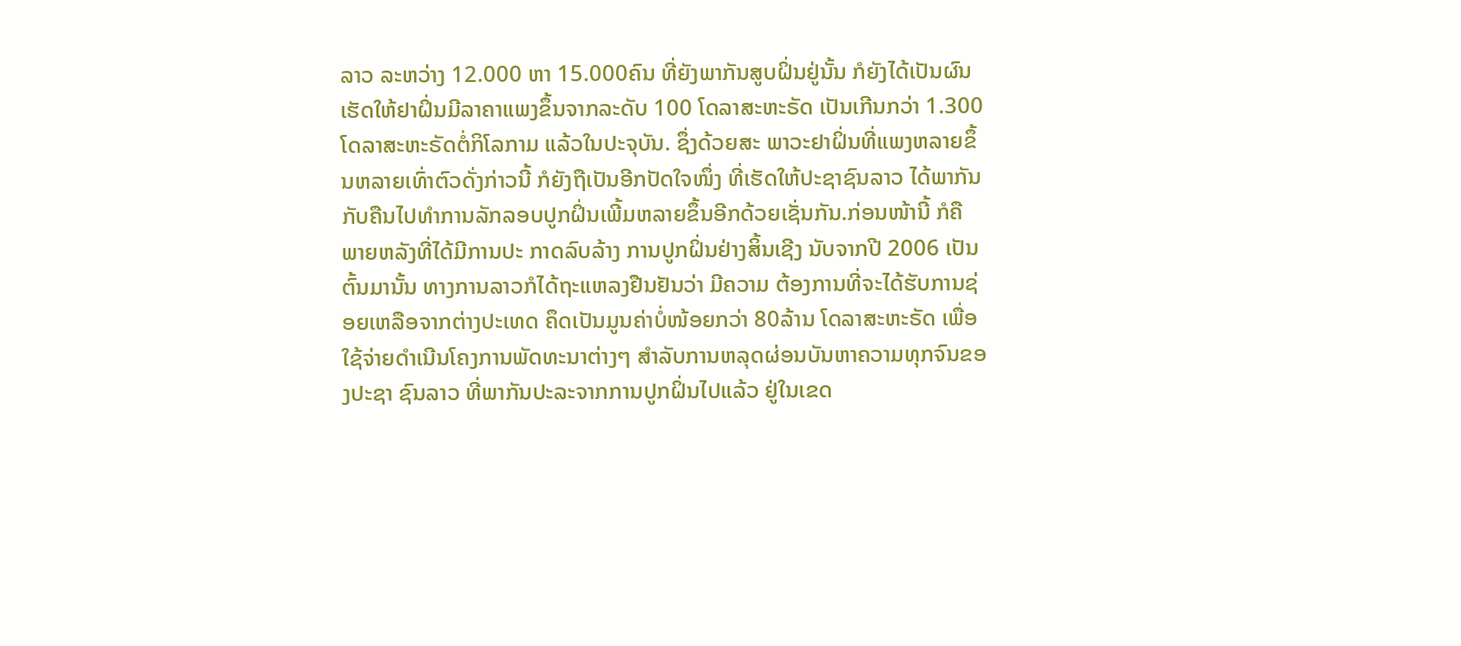ລາວ ລະຫວ່າງ 12.000 ຫາ 15.000ຄົນ ທີ່ຍັງພາກັນສູບຝິ່ນຢູ່ນັ້ນ ກໍຍັງໄດ້ເປັນຜົນເຮັດໃຫ້ຢາຝິ່ນມີລາຄາແພງຂຶ້ນຈາກລະດັບ 100 ໂດລາສະຫະຣັດ ເປັນເກີນກວ່າ 1.300 ໂດລາສະຫະຣັດຕໍ່ກິໂລກາມ ແລ້ວໃນປະຈຸບັນ. ຊຶ່ງດ້ວຍສະ ພາວະຢາຝິ່ນທີ່ແພງຫລາຍຂຶ້ນຫລາຍເທົ່າຕົວດັ່ງກ່າວນີ້ ກໍຍັງຖືເປັນອີກປັດໃຈໜຶ່ງ ທີ່ເຮັດໃຫ້ປະຊາຊົນລາວ ໄດ້ພາກັນກັບຄືນໄປທຳການລັກລອບປູກຝິ່ນເພີ້ມຫລາຍຂຶ້ນອີກດ້ວຍເຊັ່ນກັນ.ກ່ອນໜ້ານີ້ ກໍຄືພາຍຫລັງທີ່ໄດ້ມີການປະ ກາດລົບລ້າງ ການປູກຝິ່ນຢ່າງສິ້ນເຊີງ ນັບຈາກປີ 2006 ເປັນຕົ້ນມານັ້ນ ທາງການລາວກໍໄດ້ຖະແຫລງຢືນຢັນວ່າ ມີຄວາມ ຕ້ອງການທີ່ຈະໄດ້ຮັບການຊ່ອຍເຫລືອຈາກຕ່າງປະເທດ ຄຶດເປັນມູນຄ່າບໍ່ໜ້ອຍກວ່າ 80ລ້ານ ໂດລາສະຫະຣັດ ເພື່ອໃຊ້ຈ່າຍດຳເນີນໂຄງການພັດທະນາຕ່າງໆ ສຳລັບການຫລຸດຜ່ອນບັນຫາຄວາມທຸກຈົນຂອງປະຊາ ຊົນລາວ ທີ່ພາກັນປະລະຈາກການປູກຝິ່ນໄປແລ້ວ ຢູ່ໃນເຂດ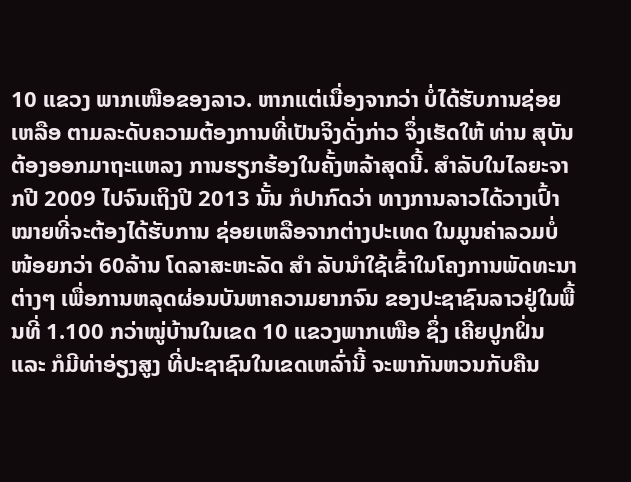10 ແຂວງ ພາກເໜືອຂອງລາວ. ຫາກແຕ່ເນື່ອງຈາກວ່າ ບໍ່ໄດ້ຮັບການຊ່ອຍເຫລືອ ຕາມລະດັບຄວາມຕ້ອງການທີ່ເປັນຈິງດັ່ງກ່າວ ຈຶ່ງເຮັດໃຫ້ ທ່ານ ສຸບັນ ຕ້ອງອອກມາຖະແຫລງ ການຮຽກຮ້ອງໃນຄັ້ງຫລ້າສຸດນີ້. ສຳລັບໃນໄລຍະຈາກປີ 2009 ໄປຈົນເຖິງປີ 2013 ນັ້ນ ກໍປາກົດວ່າ ທາງການລາວໄດ້ວາງເປົ້າໝາຍທີ່ຈະຕ້ອງໄດ້ຮັບການ ຊ່ອຍເຫລືອຈາກຕ່າງປະເທດ ໃນມູນຄ່າລວມບໍ່ໜ້ອຍກວ່າ 60ລ້ານ ໂດລາສະຫະລັດ ສຳ ລັບນຳໃຊ້ເຂົ້າໃນໂຄງການພັດທະນາຕ່າງໆ ເພື່ອການຫລຸດຜ່ອນບັນຫາຄວາມຍາກຈົນ ຂອງປະຊາຊົນລາວຢູ່ໃນພື້ນທີ່ 1.100 ກວ່າໝູ່ບ້ານໃນເຂດ 10 ແຂວງພາກເໜືອ ຊຶ່ງ ເຄີຍປູກຝິ່ນ ແລະ ກໍມີທ່າອ່ຽງສູງ ທີ່ປະຊາຊົນໃນເຂດເຫລົ່ານີ້ ຈະພາກັນຫວນກັບຄືນ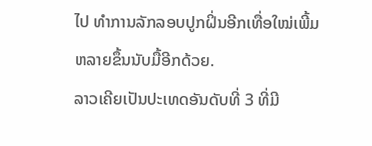ໄປ ທຳການລັກລອບປູກຝິ່ນອີກເທື່ອໃໝ່ເພີ້ມຫລາຍຂຶ້ນນັບມື້ອີກດ້ວຍ.
ລາວເຄີຍເປັນປະເທດອັນດັບທີ່ 3 ທີ່ມີ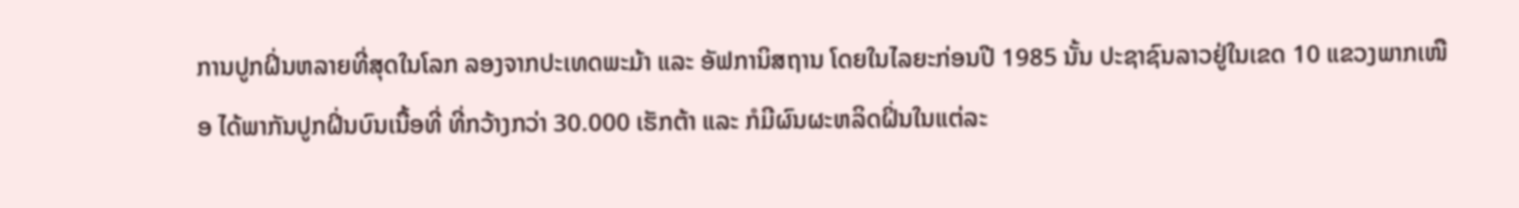ການປູກຝິ່ນຫລາຍທີ່ສຸດໃນໂລກ ລອງຈາກປະເທດພະມ້າ ແລະ ອັຟການິສຖານ ໂດຍໃນໄລຍະກ່ອນປີ 1985 ນັ້ນ ປະຊາຊົນລາວຢູ່ໃນເຂດ 10 ແຂວງພາກເໜືອ ໄດ້ພາກັນປູກຝິ່ນບົນເນື້ອທີ່ ທີ່ກວ້າງກວ່າ 30.000 ເຮັກຕ້າ ແລະ ກໍມີຜົນຜະຫລິດຝິ່ນໃນແຕ່ລະ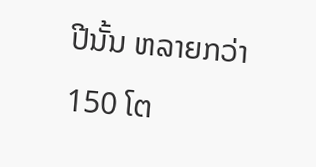ປີນັ້ນ ຫລາຍກວ່າ 150 ໂຕ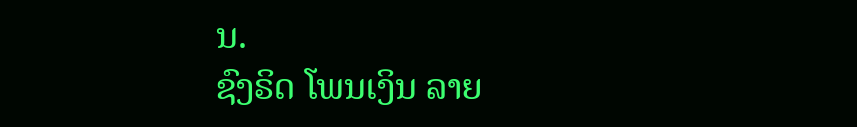ນ.
ຊົງຣິດ ໂພນເງິນ ລາຍ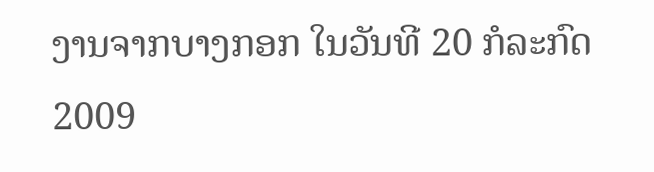ງານຈາກບາງກອກ ໃນວັນທີ 20 ກໍລະກົດ 2009